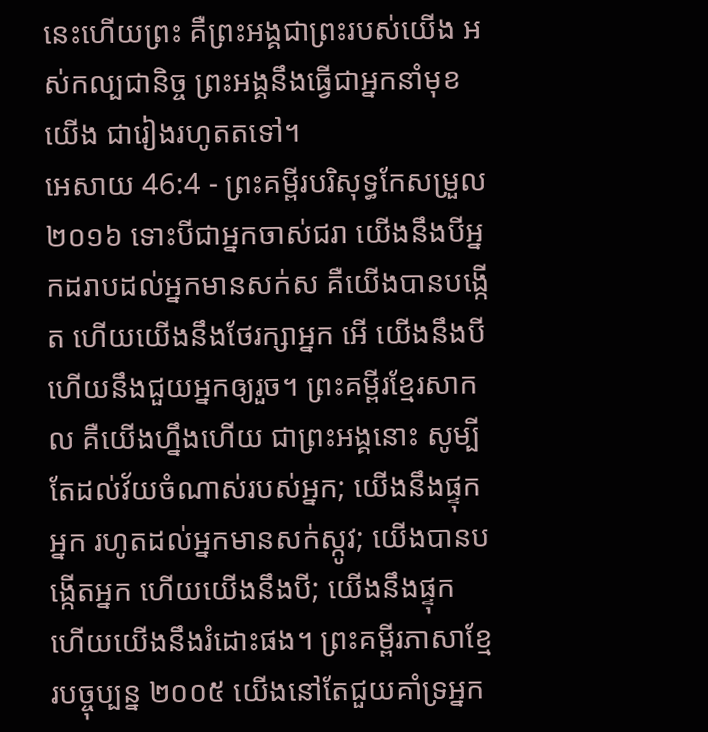នេះហើយព្រះ គឺព្រះអង្គជាព្រះរបស់យើង អស់កល្បជានិច្ច ព្រះអង្គនឹងធ្វើជាអ្នកនាំមុខយើង ជារៀងរហូតតទៅ។
អេសាយ 46:4 - ព្រះគម្ពីរបរិសុទ្ធកែសម្រួល ២០១៦ ទោះបីជាអ្នកចាស់ជរា យើងនឹងបីអ្នកដរាបដល់អ្នកមានសក់ស គឺយើងបានបង្កើត ហើយយើងនឹងថែរក្សាអ្នក អើ យើងនឹងបី ហើយនឹងជួយអ្នកឲ្យរួច។ ព្រះគម្ពីរខ្មែរសាកល គឺយើងហ្នឹងហើយ ជាព្រះអង្គនោះ សូម្បីតែដល់វ័យចំណាស់របស់អ្នក; យើងនឹងផ្ទុកអ្នក រហូតដល់អ្នកមានសក់ស្កូវ; យើងបានបង្កើតអ្នក ហើយយើងនឹងបី; យើងនឹងផ្ទុក ហើយយើងនឹងរំដោះផង។ ព្រះគម្ពីរភាសាខ្មែរបច្ចុប្បន្ន ២០០៥ យើងនៅតែជួយគាំទ្រអ្នក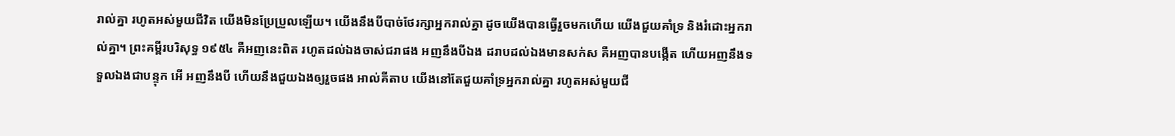រាល់គ្នា រហូតអស់មួយជីវិត យើងមិនប្រែប្រួលឡើយ។ យើងនឹងបីបាច់ថែរក្សាអ្នករាល់គ្នា ដូចយើងបានធ្វើរួចមកហើយ យើងជួយគាំទ្រ និងរំដោះអ្នករាល់គ្នា។ ព្រះគម្ពីរបរិសុទ្ធ ១៩៥៤ គឺអញនេះពិត រហូតដល់ឯងចាស់ជរាផង អញនឹងបីឯង ដរាបដល់ឯងមានសក់ស គឺអញបានបង្កើត ហើយអញនឹងទទួលឯងជាបន្ទុក អើ អញនឹងបី ហើយនឹងជួយឯងឲ្យរួចផង អាល់គីតាប យើងនៅតែជួយគាំទ្រអ្នករាល់គ្នា រហូតអស់មួយជី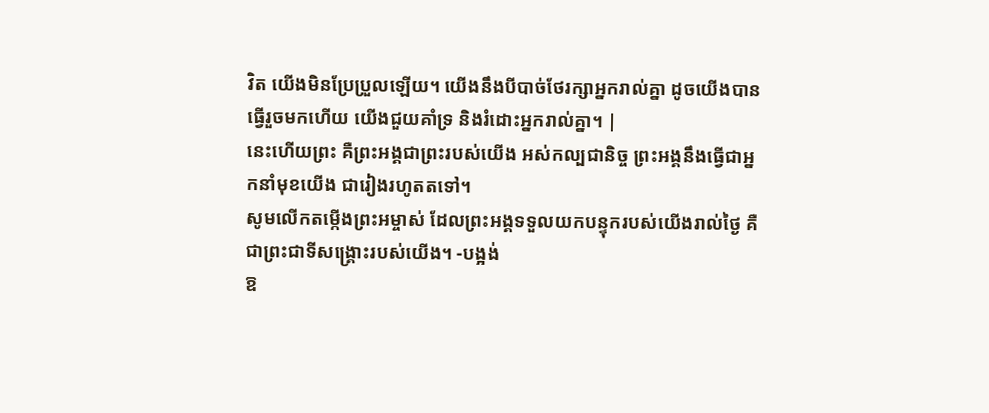វិត យើងមិនប្រែប្រួលឡើយ។ យើងនឹងបីបាច់ថែរក្សាអ្នករាល់គ្នា ដូចយើងបានធ្វើរួចមកហើយ យើងជួយគាំទ្រ និងរំដោះអ្នករាល់គ្នា។ |
នេះហើយព្រះ គឺព្រះអង្គជាព្រះរបស់យើង អស់កល្បជានិច្ច ព្រះអង្គនឹងធ្វើជាអ្នកនាំមុខយើង ជារៀងរហូតតទៅ។
សូមលើកតម្កើងព្រះអម្ចាស់ ដែលព្រះអង្គទទួលយកបន្ទុករបស់យើងរាល់ថ្ងៃ គឺជាព្រះជាទីសង្គ្រោះរបស់យើង។ -បង្អង់
ឱ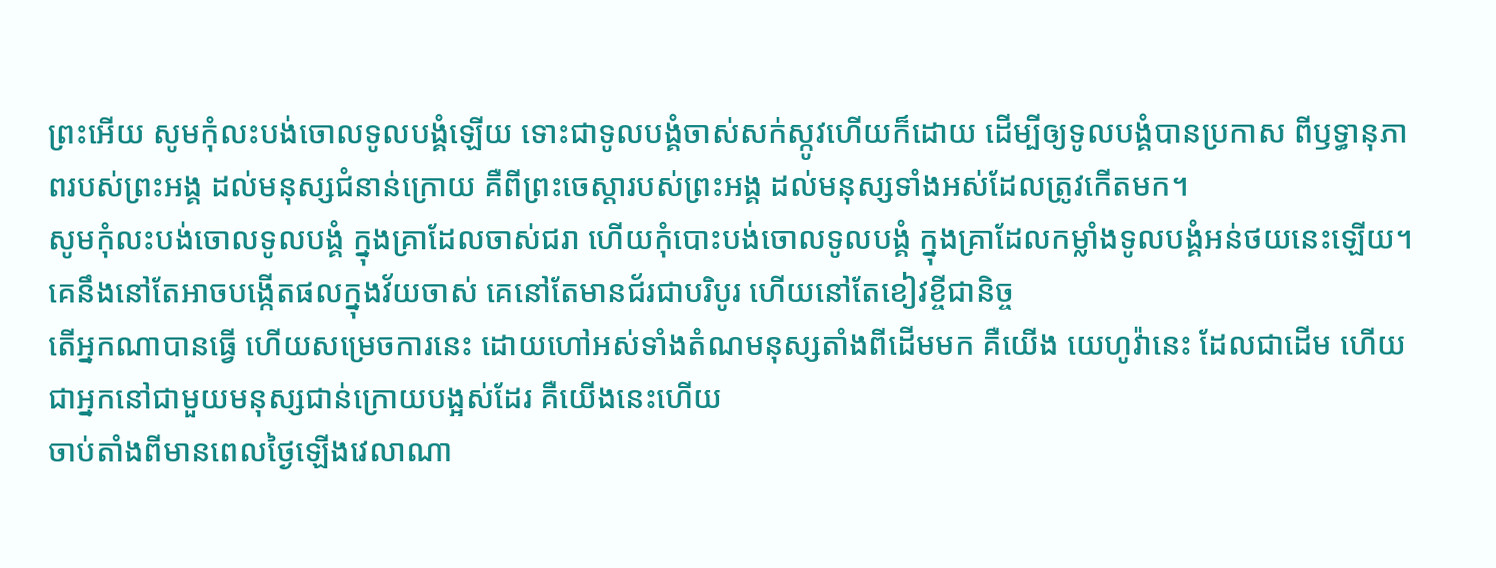ព្រះអើយ សូមកុំលះបង់ចោលទូលបង្គំឡើយ ទោះជាទូលបង្គំចាស់សក់ស្កូវហើយក៏ដោយ ដើម្បីឲ្យទូលបង្គំបានប្រកាស ពីឫទ្ធានុភាពរបស់ព្រះអង្គ ដល់មនុស្សជំនាន់ក្រោយ គឺពីព្រះចេស្ដារបស់ព្រះអង្គ ដល់មនុស្សទាំងអស់ដែលត្រូវកើតមក។
សូមកុំលះបង់ចោលទូលបង្គំ ក្នុងគ្រាដែលចាស់ជរា ហើយកុំបោះបង់ចោលទូលបង្គំ ក្នុងគ្រាដែលកម្លាំងទូលបង្គំអន់ថយនេះឡើយ។
គេនឹងនៅតែអាចបង្កើតផលក្នុងវ័យចាស់ គេនៅតែមានជ័រជាបរិបូរ ហើយនៅតែខៀវខ្ចីជានិច្ច
តើអ្នកណាបានធ្វើ ហើយសម្រេចការនេះ ដោយហៅអស់ទាំងតំណមនុស្សតាំងពីដើមមក គឺយើង យេហូវ៉ានេះ ដែលជាដើម ហើយជាអ្នកនៅជាមួយមនុស្សជាន់ក្រោយបង្អស់ដែរ គឺយើងនេះហើយ
ចាប់តាំងពីមានពេលថ្ងៃឡើងវេលាណា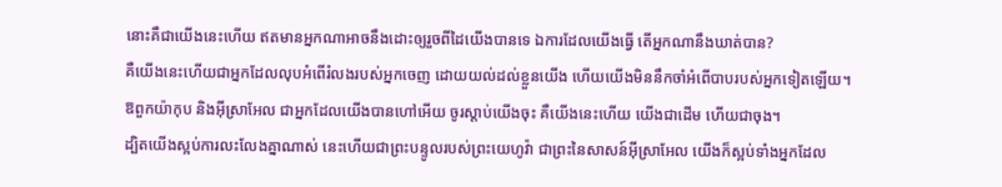នោះគឺជាយើងនេះហើយ ឥតមានអ្នកណាអាចនឹងដោះឲ្យរួចពីដៃយើងបានទេ ឯការដែលយើងធ្វើ តើអ្នកណានឹងឃាត់បាន?
គឺយើងនេះហើយជាអ្នកដែលលុបអំពើរំលងរបស់អ្នកចេញ ដោយយល់ដល់ខ្លួនយើង ហើយយើងមិននឹកចាំអំពើបាបរបស់អ្នកទៀតឡើយ។
ឱពួកយ៉ាកុប និងអ៊ីស្រាអែល ជាអ្នកដែលយើងបានហៅអើយ ចូរស្តាប់យើងចុះ គឺយើងនេះហើយ យើងជាដើម ហើយជាចុង។
ដ្បិតយើងស្អប់ការលះលែងគ្នាណាស់ នេះហើយជាព្រះបន្ទូលរបស់ព្រះយេហូវ៉ា ជាព្រះនៃសាសន៍អ៊ីស្រាអែល យើងក៏ស្អប់ទាំងអ្នកដែល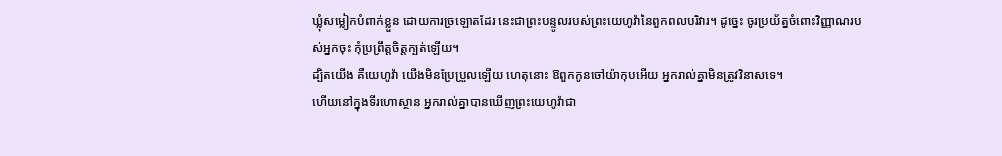ឃ្លុំសម្លៀកបំពាក់ខ្លួន ដោយការច្រឡោតដែរ នេះជាព្រះបន្ទូលរបស់ព្រះយេហូវ៉ានៃពួកពលបរិវារ។ ដូច្នេះ ចូរប្រយ័ត្នចំពោះវិញ្ញាណរបស់អ្នកចុះ កុំប្រព្រឹត្តចិត្តក្បត់ឡើយ។
ដ្បិតយើង គឺយេហូវ៉ា យើងមិនប្រែប្រួលឡើយ ហេតុនោះ ឱពួកកូនចៅយ៉ាកុបអើយ អ្នករាល់គ្នាមិនត្រូវវិនាសទេ។
ហើយនៅក្នុងទីរហោស្ថាន អ្នករាល់គ្នាបានឃើញព្រះយេហូវ៉ាជា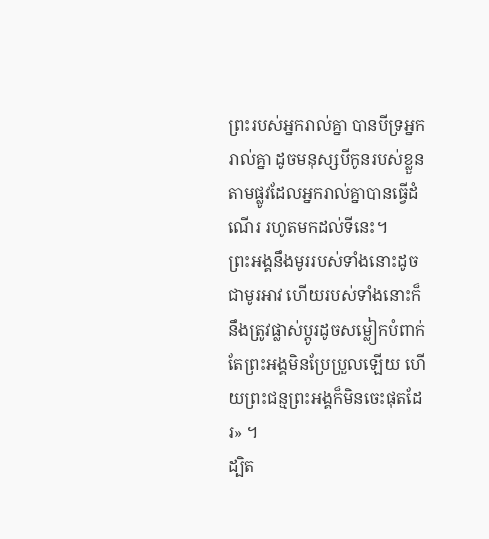ព្រះរបស់អ្នករាល់គ្នា បានបីទ្រអ្នករាល់គ្នា ដូចមនុស្សបីកូនរបស់ខ្លួន តាមផ្លូវដែលអ្នករាល់គ្នាបានធ្វើដំណើរ រហូតមកដល់ទីនេះ។
ព្រះអង្គនឹងមូររបស់ទាំងនោះដូចជាមូរអាវ ហើយរបស់ទាំងនោះក៏នឹងត្រូវផ្លាស់ប្តូរដូចសម្លៀកបំពាក់ តែព្រះអង្គមិនប្រែប្រួលឡើយ ហើយព្រះជន្មព្រះអង្គក៏មិនចេះផុតដែរ» ។
ដ្បិត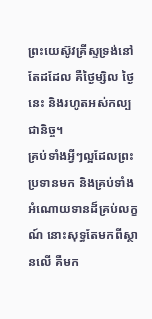ព្រះយេស៊ូវគ្រីស្ទទ្រង់នៅតែដដែល គឺថ្ងៃម្សិល ថ្ងៃនេះ និងរហូតអស់កល្បជានិច្ច។
គ្រប់ទាំងអ្វីៗល្អដែលព្រះប្រទានមក និងគ្រប់ទាំងអំណោយទានដ៏គ្រប់លក្ខណ៍ នោះសុទ្ធតែមកពីស្ថានលើ គឺមក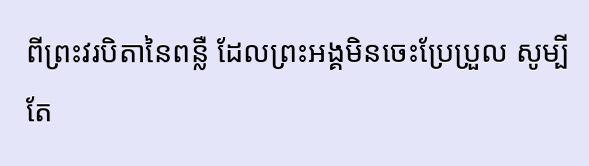ពីព្រះវរបិតានៃពន្លឺ ដែលព្រះអង្គមិនចេះប្រែប្រួល សូម្បីតែ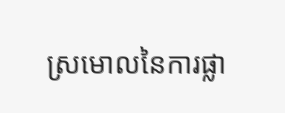ស្រមោលនៃការផ្លា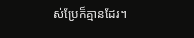ស់ប្រែក៏គ្មានដែរ។